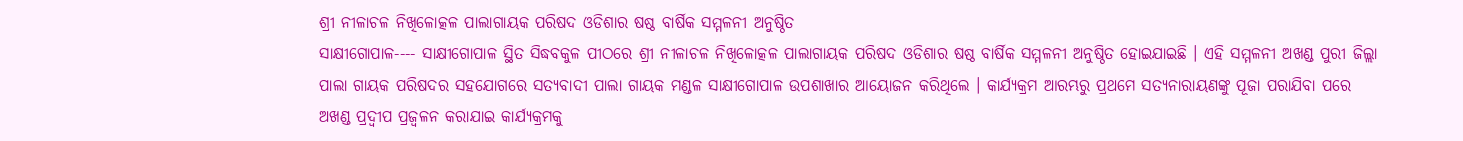ଶ୍ରୀ ନୀଳାଚଳ ନିଖିଳୋତ୍କଳ ପାଲାଗାୟକ ପରିଷଦ ଓଡିଶାର ଷଷ୍ଠ ବାର୍ଷିକ ସମ୍ମଳନୀ ଅନୁଷ୍ଠିତ
ସାକ୍ଷୀଗୋପାଳ---- ସାକ୍ଷୀଗୋପାଳ ସ୍ଥିତ ସିଦ୍ଧବକୁଳ ପୀଠରେ ଶ୍ରୀ ନୀଳାଚଳ ନିଖିଳୋତ୍କଳ ପାଲାଗାୟକ ପରିଷଦ ଓଡିଶାର ଷଷ୍ଠ ବାର୍ଷିକ ସମ୍ମଳନୀ ଅନୁଷ୍ଠିତ ହୋଇଯାଇଛି । ଏହି ସମ୍ମଳନୀ ଅଖଣ୍ଡ ପୁରୀ ଜିଲ୍ଲା ପାଲା ଗାୟକ ପରିଷଦର ସହଯୋଗରେ ସତ୍ୟବାଦୀ ପାଲା ଗାୟକ ମଣ୍ଡଳ ସାକ୍ଷୀଗୋପାଳ ଉପଶାଖାର ଆୟୋଜନ କରିଥିଲେ । କାର୍ଯ୍ୟକ୍ରମ ଆରମ୍ଭରୁ ପ୍ରଥମେ ସତ୍ୟନାରାୟଣଙ୍କୁ ପୂଜା ପରାଯିବା ପରେ ଅଖଣ୍ଡ ପ୍ରଦ୍ୱୀପ ପ୍ରଜ୍ୱଳନ କରାଯାଇ କାର୍ଯ୍ୟକ୍ରମକୁ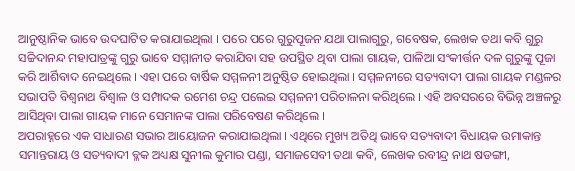ଆନୁଷ୍ଠାନିକ ଭାବେ ଉଦଘାଟିତ କରାଯାଇଥିଲା । ପରେ ପରେ ଗୁରୁପୂଜନ ଯଥା ପାଲାଗୁରୁ, ଗବେଷକ, ଲେଖକ ତଥା କବି ଗୁରୁ ସଚ୍ଚିଦାନନ୍ଦ ମହାପାତ୍ରଙ୍କୁ ଗୁରୁ ଭାବେ ସମ୍ମାନୀତ କରାଯିବା ସହ ଉପସ୍ଥିତ ଥିବା ପାଲା ଗାୟକ, ପାଳିଆ ସଂକୀର୍ତ୍ତନ ଦଳ ଗୁରୁଙ୍କୁ ପୂଜା କରି ଆର୍ଶିବାଦ ନେଇଥିଲେ । ଏହା ପରେ ବାର୍ଷିକ ସମ୍ମଳନୀ ଅନୁଷ୍ଠିତ ହୋଇଥିଲା । ସମ୍ମଳନୀରେ ସତ୍ୟବାଦୀ ପାଲା ଗାୟକ ମଣ୍ଡଳର ସଭାପତି ବିଶ୍ୱନାଥ ବିଶ୍ୱାଳ ଓ ସମ୍ପାଦକ ରମେଶ ଚନ୍ଦ୍ର ପଲେଇ ସମ୍ମଳନୀ ପରିଚାଳନା କରିଥିଲେ । ଏହି ଅବସରରେ ବିଭିନ୍ନ ଅଞ୍ଚଳରୁ ଆସିଥିବା ପାଲା ଗାୟକ ମାନେ ସେମାନଙ୍କ ପାଲା ପରିବେଷଣ କରିଥିଲେ ।
ଅପରାହ୍ନରେ ଏକ ସାଧାରଣ ସଭାର ଆୟୋଜନ କରାଯାଇଥିଲା । ଏଥିରେ ମୁଖ୍ୟ ଅତିଥି ଭାବେ ସତ୍ୟବାଦୀ ବିଧାୟକ ଉମାକାନ୍ତ ସମାନ୍ତରାୟ ଓ ସତ୍ୟବାଦୀ ବ୍ଳକ ଅଧ୍ୟକ୍ଷ ସୁନୀଲ କୁମାର ପଣ୍ଡା, ସମାଜସେବୀ ତଥା କବି, ଲେଖକ ରବୀନ୍ଦ୍ର ନାଥ ଷଡଙ୍ଗୀ,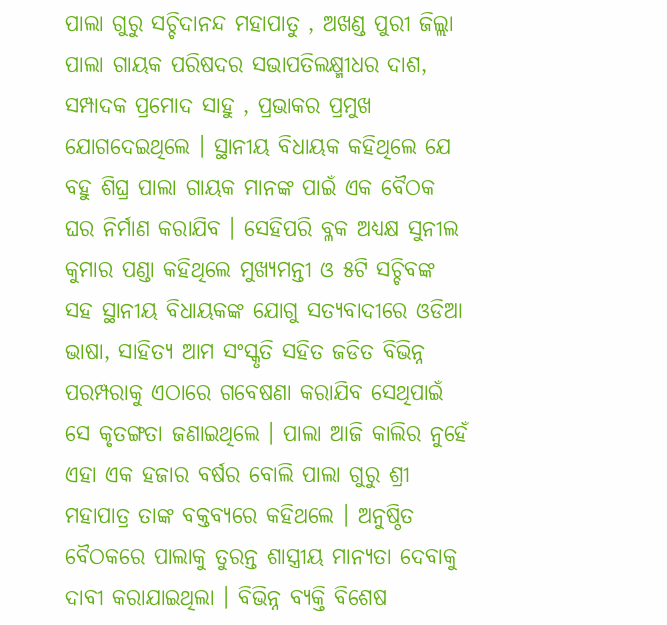ପାଲା ଗୁରୁ ସଚ୍ଚିଦାନନ୍ଦ ମହାପାତୁ , ଅଖଣ୍ଡ ପୁରୀ ଜିଲ୍ଲା ପାଲା ଗାୟକ ପରିଷଦର ସଭାପତିଲକ୍ଷ୍ମୀଧର ଦାଶ, ସମ୍ପାଦକ ପ୍ରମୋଦ ସାହୁ , ପ୍ରଭାକର ପ୍ରମୁଖ ଯୋଗଦେଇଥିଲେ । ସ୍ଥାନୀୟ ବିଧାୟକ କହିଥିଲେ ଯେ ବହୁ ଶିଘ୍ର ପାଲା ଗାୟକ ମାନଙ୍କ ପାଇଁ ଏକ ବୈଠକ ଘର ନିର୍ମାଣ କରାଯିବ । ସେହିପରି ବ୍ଳକ ଅଧ୍ୟକ୍ଷ ସୁନୀଲ କୁମାର ପଣ୍ଡା କହିଥିଲେ ମୁଖ୍ୟମନ୍ତୀ ଓ ୫ଟି ସଚ୍ଚିବଙ୍କ ସହ ସ୍ଥାନୀୟ ବିଧାୟକଙ୍କ ଯୋଗୁ ସତ୍ୟବାଦୀରେ ଓଡିଆ ଭାଷା, ସାହିତ୍ୟ ଆମ ସଂସ୍କୃତି ସହିତ ଜଡିତ ବିଭିନ୍ନ ପରମ୍ପରାକୁ ଏଠାରେ ଗବେଷଣା କରାଯିବ ସେଥିପାଇଁ ସେ କୃତଙ୍ଗତା ଜଣାଇଥିଲେ । ପାଲା ଆଜି କାଲିର ନୁହେଁ ଏହା ଏକ ହଜାର ବର୍ଷର ବୋଲି ପାଲା ଗୁରୁ ଶ୍ରୀ ମହାପାତ୍ର ତାଙ୍କ ବକ୍ତବ୍ୟରେ କହିଥଲେ । ଅନୁଷ୍ଠିତ ବୈଠକରେ ପାଲାକୁ ତୁରନ୍ତ ଶାସ୍ତ୍ରୀୟ ମାନ୍ୟତା ଦେବାକୁ ଦାବୀ କରାଯାଇଥିଲା । ବିଭିନ୍ନ ବ୍ୟକ୍ତି ବିଶେଷ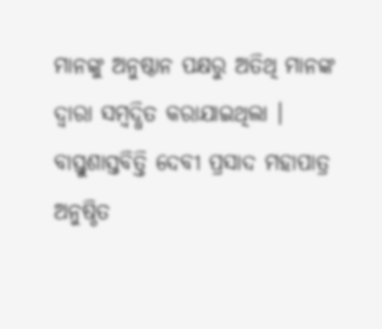ମାନଙ୍କୁ ଅନୁଷ୍ଠାନ ପକ୍ଷରୁ ଅତିଥି ମାନଙ୍କ ଦ୍ୱାରା ସମ୍ବଦ୍ଧିତ କରାଯାଇଥିଲା । ବାସ୍ତୁଶାସ୍ତବିତ୍ତି ଦେବୀ ପ୍ରସାଦ ମହାପାତ୍ର ଅନୁଷ୍ଠିତ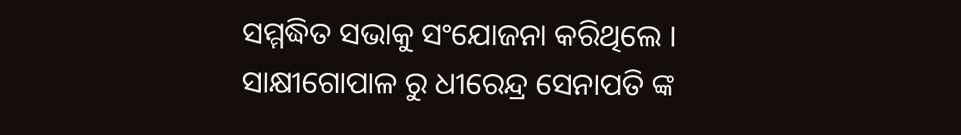ସମ୍ମଦ୍ଧିତ ସଭାକୁ ସଂଯୋଜନା କରିଥିଲେ ।
ସାକ୍ଷୀଗୋପାଳ ରୁ ଧୀରେନ୍ଦ୍ର ସେନାପତି ଙ୍କ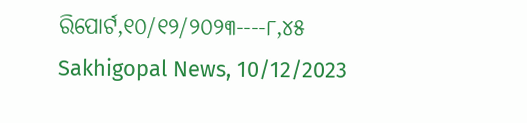ରିପୋର୍ଟ,୧୦/୧୨/୨୦୨୩----୮,୪୫ Sakhigopal News, 10/12/2023